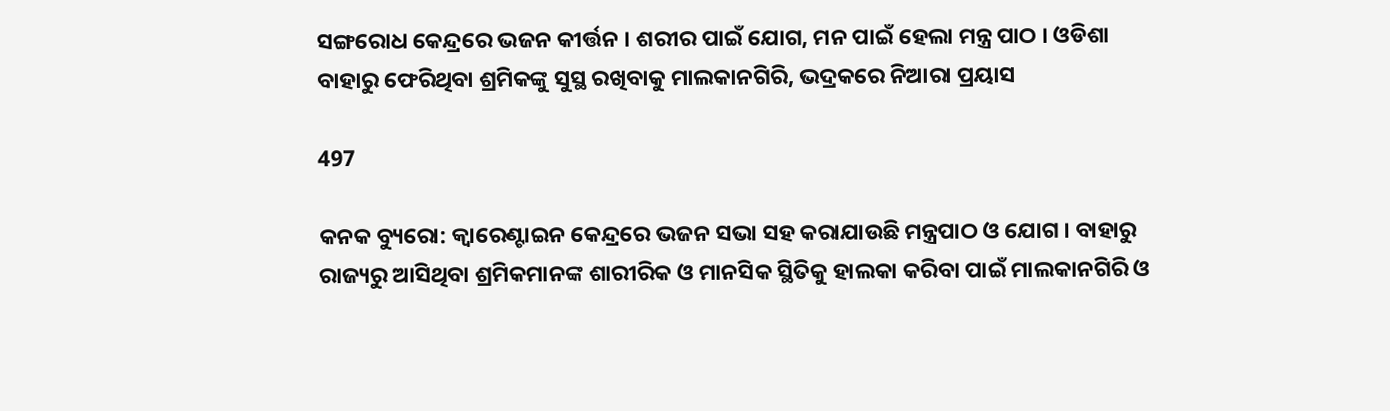ସଙ୍ଗରୋଧ କେନ୍ଦ୍ରରେ ଭଜନ କୀର୍ତ୍ତନ । ଶରୀର ପାଇଁ ଯୋଗ, ମନ ପାଇଁ ହେଲା ମନ୍ତ୍ର ପାଠ । ଓଡିଶା ବାହାରୁ ଫେରିଥିବା ଶ୍ରମିକଙ୍କୁ ସୁସ୍ଥ ରଖିବାକୁ ମାଲକାନଗିରି, ଭଦ୍ରକରେ ନିଆରା ପ୍ରୟାସ

497

କନକ ବ୍ୟୁରୋ: କ୍ୱାରେଣ୍ଟାଇନ କେନ୍ଦ୍ରରେ ଭଜନ ସଭା ସହ କରାଯାଉଛି ମନ୍ତ୍ରପାଠ ଓ ଯୋଗ । ବାହାରୁ ରାଜ୍ୟରୁ ଆସିଥିବା ଶ୍ରମିକମାନଙ୍କ ଶାରୀରିକ ଓ ମାନସିକ ସ୍ଥିତିକୁ ହାଲକା କରିବା ପାଇଁ ମାଲକାନଗିରି ଓ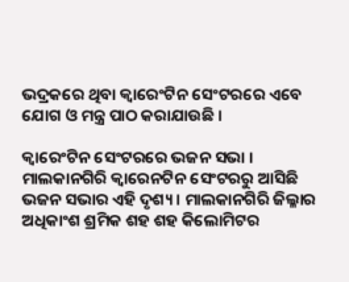ଭଦ୍ରକରେ ଥିବା କ୍ୱାରେଂଟିନ ସେଂଟରରେ ଏବେ ଯୋଗ ଓ ମନ୍ତ୍ର ପାଠ କରାଯାଉଛି ।

କ୍ୱାରେଂଟିନ ସେଂଟରରେ ଭଜନ ସଭା । ମାଲକାନଗିରି କ୍ୱାରେନଟିନ ସେଂଟରରୁ ଆସିଛି ଭଜନ ସଭାର ଏହି ଦୃଶ୍ୟ । ମାଲକାନଗିରି ଜିଲ୍ଳାର ଅଧିକାଂଶ ଶ୍ରମିକ ଶହ ଶହ କିଲୋମିଟର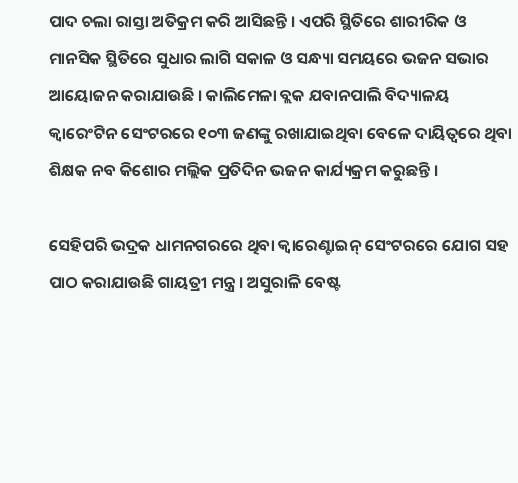ପାଦ ଚଲା ରାସ୍ତା ଅତିକ୍ରମ କରି ଆସିଛନ୍ତି । ଏପରି ସ୍ଥିତିରେ ଶାରୀରିକ ଓ ମାନସିକ ସ୍ଥିତିରେ ସୁଧାର ଲାଗି ସକାଳ ଓ ସନ୍ଧ୍ୟା ସମୟରେ ଭଜନ ସଭାର ଆୟୋଜନ କରାଯାଉଛି । କାଲିମେଳା ବ୍ଲକ ଯବାନପାଲି ବିଦ୍ୟାଳୟ କ୍ୱାରେଂଟିନ ସେଂଟରରେ ୧୦୩ ଜଣଙ୍କୁ ରଖାଯାଇଥିବା ବେଳେ ଦାୟିତ୍ୱରେ ଥିବା ଶିକ୍ଷକ ନବ କିଶୋର ମଲ୍ଲିକ ପ୍ରତିଦିନ ଭଜନ କାର୍ଯ୍ୟକ୍ରମ କରୁଛନ୍ତି ।

ସେହିପରି ଭଦ୍ରକ ଧାମନଗରରେ ଥିବା କ୍ୱାରେଣ୍ଟାଇନ୍ ସେଂଟରରେ ଯୋଗ ସହ ପାଠ କରାଯାଉଛି ଗାୟତ୍ରୀ ମନ୍ତ୍ର । ଅସୁରାଳି ବେଷ୍ଟ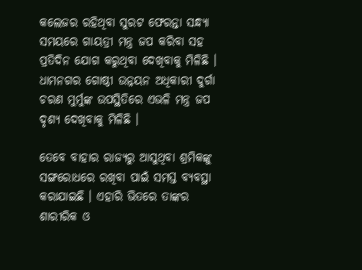କଲେଜର ରହିଥିବା ସୁରଟ ଫେରନ୍ତା ସନ୍ଧ୍ୟା ସମୟରେ ଗାୟତ୍ରୀ ମନ୍ତ୍ର ଜପ କରିବା ସହ ପ୍ରତିଦିନ ଯୋଗ କରୁଥିବା ଦେଖିବାକୁ ମିଳିଛି । ଧାମନଗର ଗୋଷ୍ଠୀ ଉନ୍ନୟନ ଅଧିକାରୀ ଦୁର୍ଗା ଚରଣ ମୁର୍ମୁଙ୍କ ଉପସ୍ଥିତିରେ ଏଭଳି ମନ୍ତ୍ର ଜପ ଦୃଶ୍ୟ ଦେଖିବାକୁ ମିଳିଛି ।

ତେବେ ବାହାର ରାଜ୍ୟରୁ ଆସୁଥିବା ଶ୍ରମିକଙ୍କୁ ସଙ୍ଗରୋଧରେ ରଖିବା ପାଇଁ ସମସ୍ତ ବ୍ୟବସ୍ଥା କରାଯାଇଛି । ଏହାରି ଭିତରେ ତାଙ୍କର ଶାରୀରିକ ଓ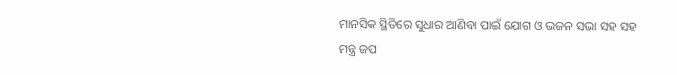ମାନସିକ ସ୍ଥିତିରେ ସୁଧାର ଆଣିବା ପାଇଁ ଯୋଗ ଓ ଭଜନ ସଭା ସହ ସହ ମନ୍ତ୍ର ଜପ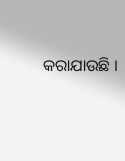କରାଯାଉଛି ।